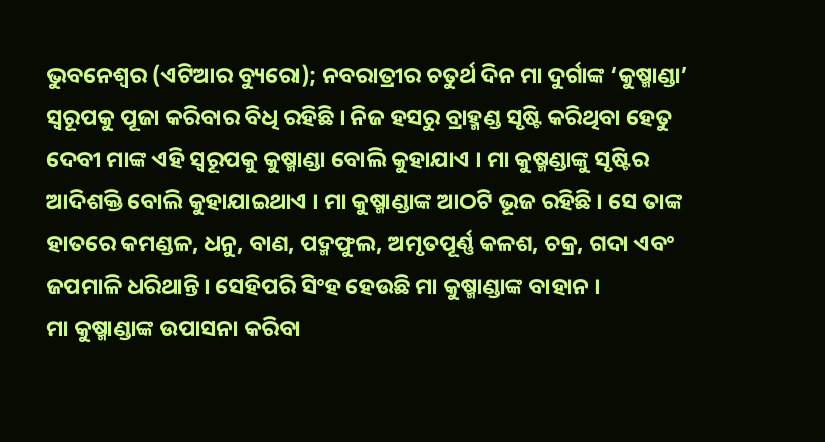ଭୁବନେଶ୍ୱର (ଏଟିଆର ବ୍ୟୁରୋ); ନବରାତ୍ରୀର ଚତୁର୍ଥ ଦିନ ମା ଦୁର୍ଗାଙ୍କ ‘କୁଷ୍ମାଣ୍ଡା’ ସ୍ୱରୂପକୁ ପୂଜା କରିବାର ବିଧି ରହିଛି । ନିଜ ହସରୁ ବ୍ରାହ୍ମଣ୍ଡ ସୃଷ୍ଟି କରିଥିବା ହେତୁ ଦେବୀ ମାଙ୍କ ଏହି ସ୍ୱରୂପକୁ କୁଷ୍ମାଣ୍ଡା ବୋଲି କୁହାଯାଏ । ମା କୁଷ୍ମଣ୍ଡାଙ୍କୁ ସୃଷ୍ଟିର ଆଦିଶକ୍ତି ବୋଲି କୁହାଯାଇଥାଏ । ମା କୁଷ୍ମାଣ୍ଡାଙ୍କ ଆଠଟି ଭୂଜ ରହିଛି । ସେ ତାଙ୍କ ହାତରେ କମଣ୍ଡଳ, ଧନୁ, ବାଣ, ପଦ୍ମଫୁଲ, ଅମୃତପୂର୍ଣ୍ଣ କଳଶ, ଚକ୍ର, ଗଦା ଏବଂ ଜପମାଳି ଧରିଥାନ୍ତି । ସେହିପରି ସିଂହ ହେଉଛି ମା କୁଷ୍ମାଣ୍ଡାଙ୍କ ବାହାନ ।
ମା କୁଷ୍ମାଣ୍ଡାଙ୍କ ଉପାସନା କରିବା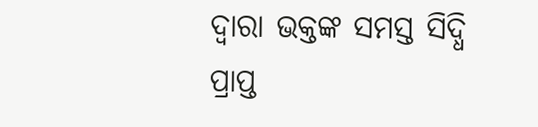ଦ୍ୱାରା ଭକ୍ତଙ୍କ ସମସ୍ତ ସିଦ୍ଧି ପ୍ରାପ୍ତ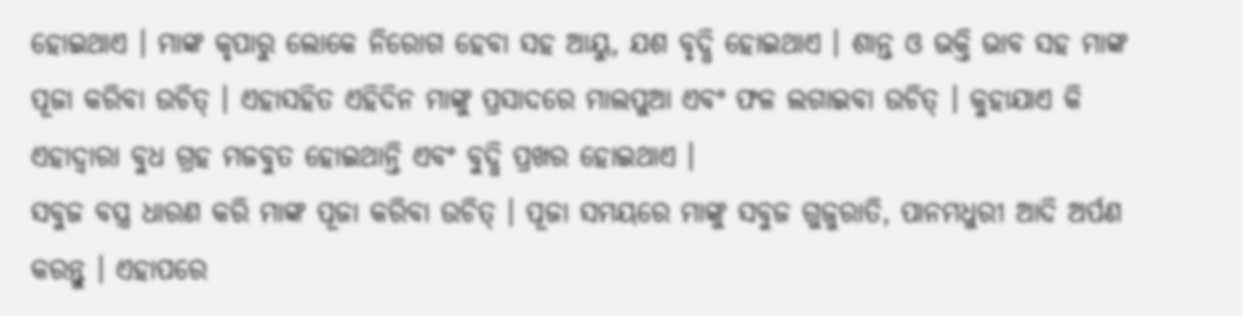ହୋଇଥାଏ । ମାଙ୍କ କୃପାରୁ ଲୋକେ ନିରୋଗ ହେବା ସହ ଆୟୁ, ଯଶ ବୃଦ୍ଧି ହୋଇଥାଏ । ଶାନ୍ତ ଓ ଭକ୍ତି ଭାବ ସହ ମାଙ୍କ ପୂଜା କରିବା ଉଚିତ୍ । ଏହାସହିତ ଏହିଦିନ ମାଙ୍କୁ ପ୍ରସାଦରେ ମାଲପୁଆ ଏବଂ ଫଳ ଲଗାଇବା ଉଚିତ୍ । କୁହାଯାଏ କି ଏହାଦ୍ୱାରା ବୁଧ ଗ୍ରହ ମଜବୁତ ହୋଇଥାନ୍ତି ଏବଂ ବୁଦ୍ଧି ପ୍ରଖର ହୋଇଥାଏ ।
ସବୁଜ ବସ୍ତ୍ର ଧାରଣ କରି ମାଙ୍କ ପୂଜା କରିବା ଉଚିତ୍ । ପୂଜା ସମୟରେ ମାଙ୍କୁ ସବୁଜ ଗୁଜୁରାତି, ପାନମଧୁରୀ ଆଦି ଅର୍ପଣ କରନ୍ତୁ । ଏହାପରେ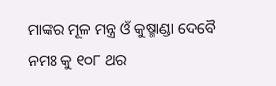ମାଙ୍କର ମୂଳ ମନ୍ତ୍ର ଓଁ କୁଷ୍ମାଣ୍ଡା ଦେବୈ ନମଃ କୁ ୧୦୮ ଥର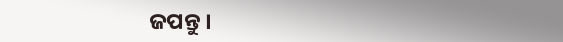ଜପନ୍ତୁ ।